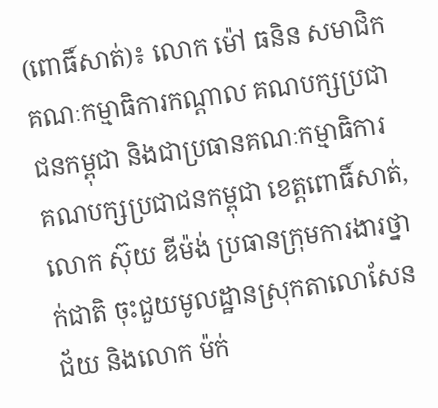(ពោធិ៍សាត់)៖ លោក ម៉ៅ ធនិន សមាជិកគណៈកម្មាធិការកណ្តាល គណបក្សប្រជាជនកម្ពុជា និងជាប្រធានគណៈកម្មាធិការ គណបក្សប្រជាជនកម្ពុជា ខេត្តពោធិ៍សាត់, លោក ស៊ុយ ឌីម៉ង់ ប្រធានក្រុមការងារថ្នាក់ជាតិ ចុះជួយមូលដ្ឋានស្រុកតាលោសែនជ័យ និងលោក ម៉ក់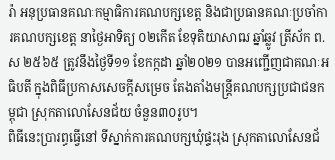រ៉ា អនុប្រធានគណៈកម្មាធិការគណបក្សខេត្ត និងជាប្រធានគណៈប្រចាំការគណបក្សខេត្ត នាថ្ងៃអាទិត្យ ០២កើត ខែទុតិយាសាឍ ឆ្នាំឆ្លូវ ត្រីស័ក ព.ស ២៥៦៥ ត្រូវនឹងថ្ងៃទី១១ ខែកក្កដា ឆ្នាំ២០២១ បានអញ្ជើញជាគណៈអធិបតី ក្នុងពិធីប្រកាសសេចក្តីសម្រេច តែងតាំងមន្ត្រីគណបក្សប្រជាជនកម្ពុជា ស្រុកតាលោសែនជ័យ ចំនួន៣០រូប។
ពិធីនេះប្រារព្ធធ្វើនៅ ទីស្នាក់ការគណបក្សឃុំផ្ទះរុង ស្រុកតាលោសែនជ័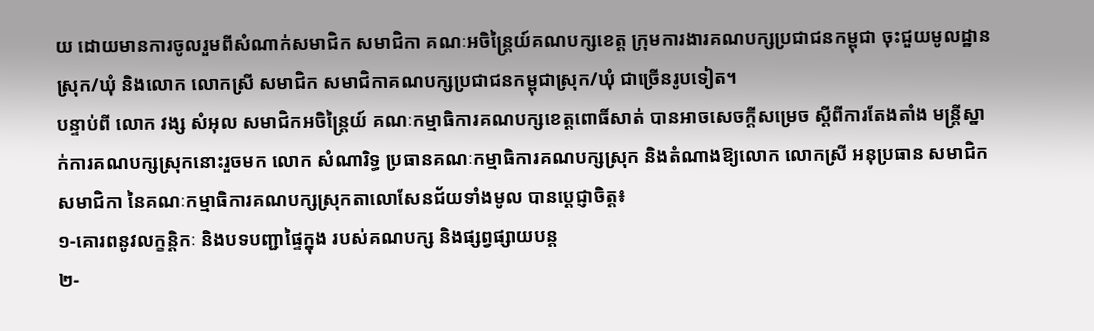យ ដោយមានការចូលរួមពីសំណាក់សមាជិក សមាជិកា គណៈអចិន្ត្រៃយ៍គណបក្សខេត្ត ក្រុមការងារគណបក្សប្រជាជនកម្ពុជា ចុះជួយមូលដ្ឋានស្រុក/ឃុំ និងលោក លោកស្រី សមាជិក សមាជិកាគណបក្សប្រជាជនកម្ពុជាស្រុក/ឃុំ ជាច្រើនរូបទៀត។
បន្ទាប់ពី លោក វង្ស សំអុល សមាជិកអចិន្ត្រៃយ៍ គណៈកម្មាធិការគណបក្សខេត្តពោធិ៍សាត់ បានអាចសេចក្តីសម្រេច ស្តីពីការតែងតាំង មន្ត្រីស្នាក់ការគណបក្សស្រុកនោះរួចមក លោក សំណារិទ្ធ ប្រធានគណៈកម្មាធិការគណបក្សស្រុក និងតំណាងឱ្យលោក លោកស្រី អនុប្រធាន សមាជិក សមាជិកា នៃគណៈកម្មាធិការគណបក្សស្រុកតាលោសែនជ័យទាំងមូល បានប្តេជ្ញាចិត្ត៖
១-គោរពនូវលក្ខន្តិកៈ និងបទបញ្ជាផ្ទៃក្នុង របស់គណបក្ស និងផ្សព្វផ្សាយបន្ត
២-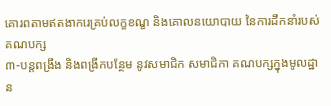គោរពតាមឥតងាករេគ្រប់លក្ខខណ្ខ និងគោលនយោបាយ នៃការដឹកនាំរបស់គណបក្ស
៣-បន្តពង្រឹង និងពង្រីកបន្ថែម នូវសមាជិក សមាជិកា គណបក្សក្នុងមូលដ្ឋាន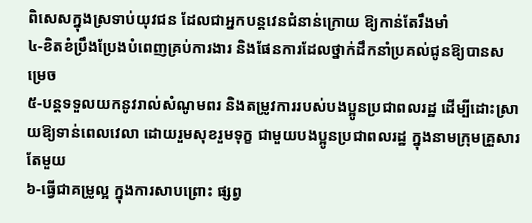ពិសេសក្នុងស្រទាប់យុវជន ដែលជាអ្នកបន្តវេនជំនាន់ក្រោយ ឱ្យកាន់តែរឹងមាំ
៤-ខិតខំប្រឹងប្រែងបំពេញគ្រប់ការងារ និងផែនការដែលថ្នាក់ដឹកនាំប្រគល់ជូនឱ្យបានសម្រេច
៥-បន្តទទួលយកនូវរាល់សំណូមពរ និងតម្រូវការរបស់បងប្អូនប្រជាពលរដ្ឋ ដើម្បីដោះស្រាយឱ្យទាន់ពេលវេលា ដោយរួមសុខរួមទុក្ខ ជាមួយបងប្អូនប្រជាពលរដ្ឋ ក្នុងនាមក្រុមគ្រួសារតែមួយ
៦-ធ្វើជាគម្រូល្អ ក្នុងការសាបព្រោះ ផ្សព្វ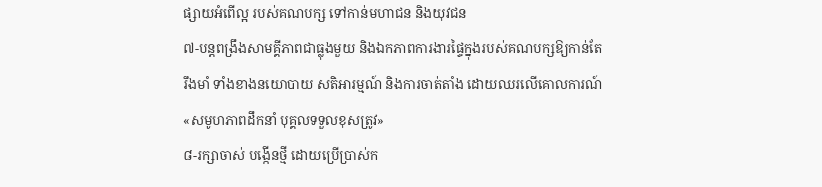ផ្សាយអំពើល្អ របស់គណបក្ស ទៅកាន់មហាជន និងយុវជន
៧-បន្តពង្រឹងសាមគ្គីភាពជាធ្លុងមួយ និងឯកភាពការងារផ្ទៃក្នុងរបស់គណបក្សឱ្យកាន់តែរឹងមាំ ទាំងខាងនយោបាយ សតិអារម្មណ៍ និងការចាត់តាំង ដោយឈរលើគោលការណ៍ «សមូហភាពដឹកនាំ បុគ្គលទទួលខុសត្រូវ»
៨-រក្សាចាស់ បង្កើនថ្មី ដោយប្រើប្រាស់ក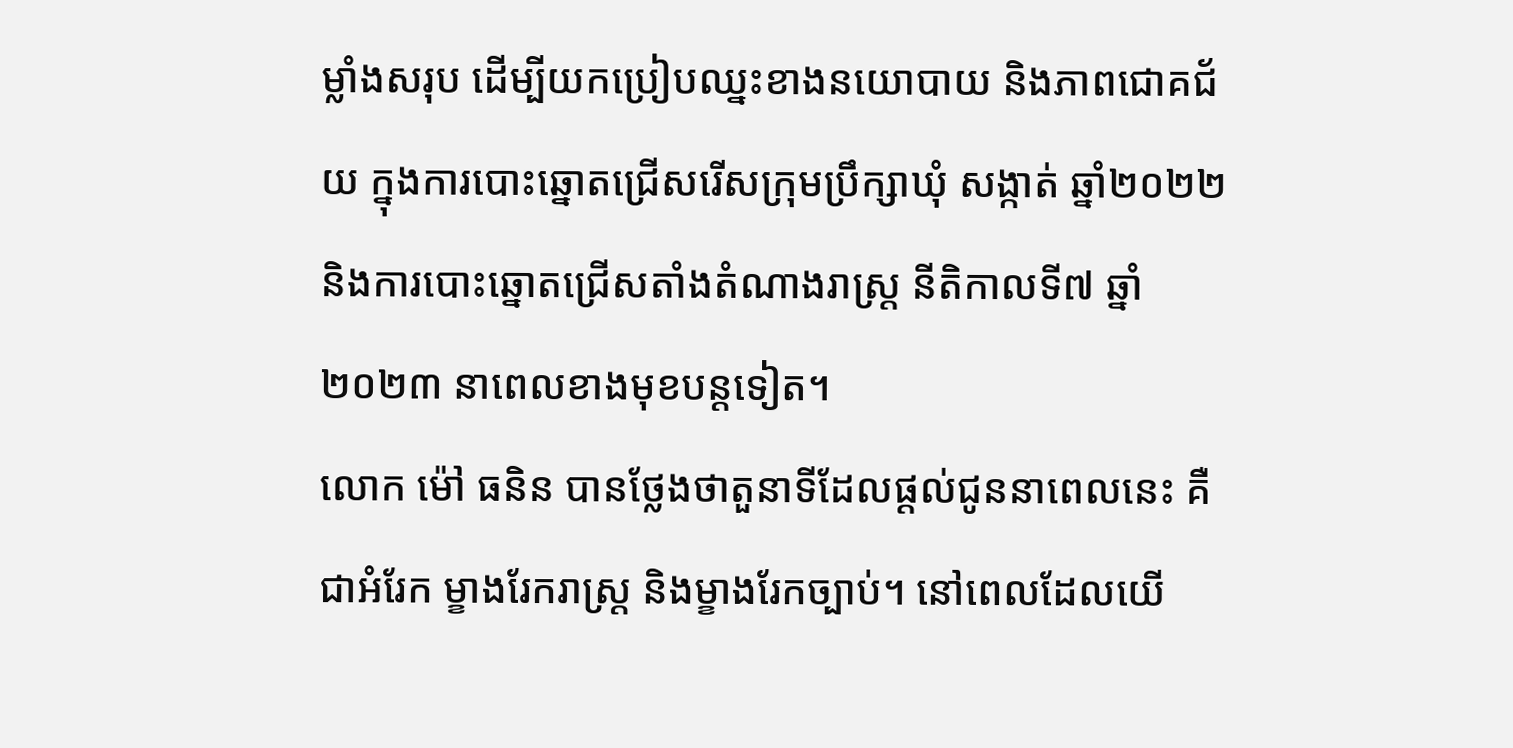ម្លាំងសរុប ដើម្បីយកប្រៀបឈ្នះខាងនយោបាយ និងភាពជោគជ័យ ក្នុងការបោះឆ្នោតជ្រើសរើសក្រុមប្រឹក្សាឃុំ សង្កាត់ ឆ្នាំ២០២២ និងការបោះឆ្នោតជ្រើសតាំងតំណាងរាស្ត្រ នីតិកាលទី៧ ឆ្នាំ២០២៣ នាពេលខាងមុខបន្តទៀត។
លោក ម៉ៅ ធនិន បានថ្លែងថាតួនាទីដែលផ្ដល់ជូននាពេលនេះ គឺជាអំរែក ម្ខាងរែករាស្រ្ត និងម្ខាងរែកច្បាប់។ នៅពេលដែលយើ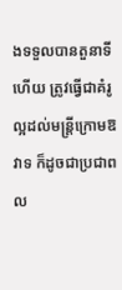ងទទួលបានតួនាទីហើយ ត្រូវធ្វើជាគំរូល្អដល់មន្ត្រីក្រោមឱវាទ ក៏ដូចជាប្រជាពល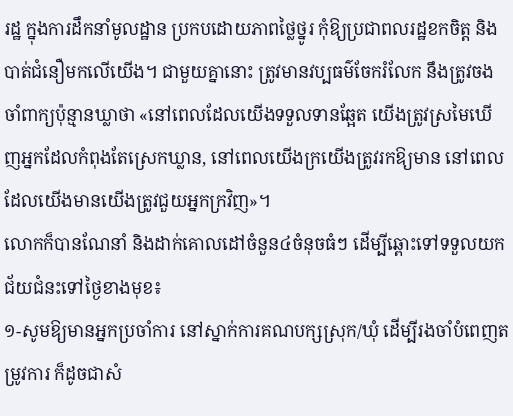រដ្ឋ ក្នុងការដឹកនាំមូលដ្ឋាន ប្រកបដោយភាពថ្លៃថ្នូរ កុំឱ្យប្រជាពលរដ្ឋខកចិត្ត និងបាត់ជំនឿមកលើយើង។ ជាមួយគ្នានោះ ត្រូវមានវប្បធម៌ចែករំលែក នឹងត្រូវចងចាំពាក្យប៉ុន្មានឃ្លាថា «នៅពេលដែលយើងទទួលទានឆ្អែត យើងត្រូវស្រមៃឃើញអ្នកដែលកំពុងតែស្រេកឃ្លាន, នៅពេលយើងក្រយើងត្រូវរកឱ្យមាន នៅពេលដែលយើងមានយើងត្រូវជួយអ្នកក្រវិញ»។
លោកក៏បានណែនាំ និងដាក់គោលដៅចំនួន៤ចំនុចធំៗ ដើម្បីឆ្ពោះទៅទទួលយកជ័យជំនះទៅថ្ងៃខាងមុខ៖
១-សូមឱ្យមានអ្នកប្រចាំការ នៅស្នាក់ការគណបក្សស្រុក/ឃុំ ដើម្បីរងចាំបំពេញតម្រូវការ ក៏ដូចជាសំ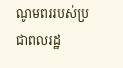ណូមពររបស់ប្រជាពលរដ្ឋ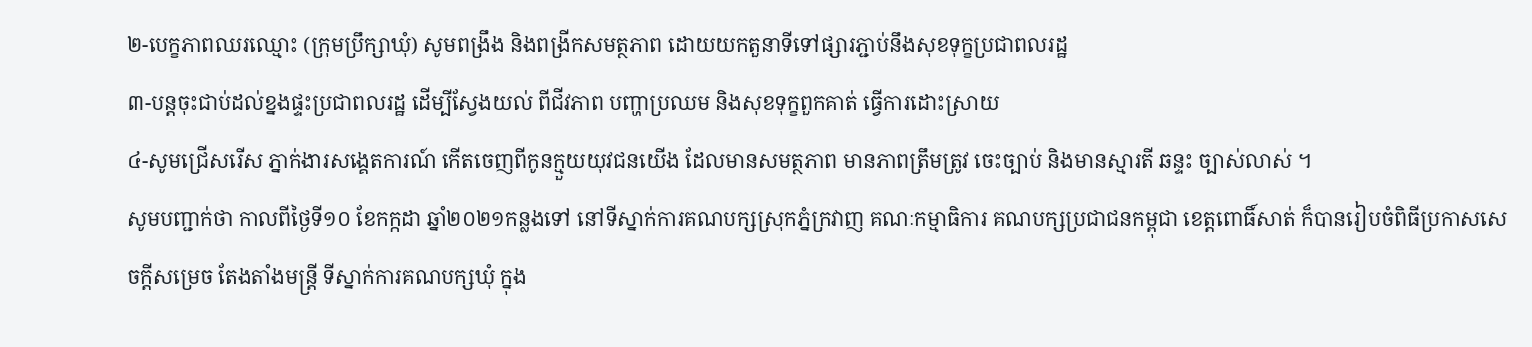២-បេក្ខភាពឈរឈ្មោះ (ក្រុមប្រឹក្សាឃុំ) សូមពង្រឹង និងពង្រីកសមត្ថភាព ដោយយកតួនាទីទៅផ្សារភ្ជាប់នឹងសុខទុក្ខប្រជាពលរដ្ឋ
៣-បន្តចុះជាប់ដល់ខ្នងផ្ទះប្រជាពលរដ្ឋ ដើម្បីស្វែងយល់ ពីជីវភាព បញ្ហាប្រឈម និងសុខទុក្ខពួកគាត់ ធ្វេីការដោះស្រាយ
៤-សូមជ្រេីសរេីស ភ្នាក់ងារសង្គេតការណ៍ កើតចេញពីកូនក្មួយយុវជនយើង ដែលមានសមត្ថភាព មានភាពត្រឹមត្រូវ ចេះច្បាប់ និងមានស្មារតី ឆន្ទះ ច្បាស់លាស់ ។
សូមបញ្ជាក់ថា កាលពីថ្ងៃទី១០ ខែកក្កដា ឆ្នាំ២០២១កន្លងទៅ នៅទីស្នាក់ការគណបក្សស្រុកភ្នំក្រវាញ គណៈកម្មាធិការ គណបក្សប្រជាជនកម្ពុជា ខេត្តពោធិ៍សាត់ ក៏បានរៀបចំពិធីប្រកាសសេចក្តីសម្រេច តែងតាំងមន្ត្រី ទីស្នាក់ការគណបក្សឃុំ ក្នុង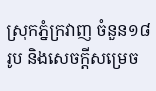ស្រុកភ្នំក្រវាញ ចំនួន១៨រូប និងសេចក្តីសម្រេច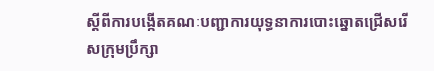ស្តីពីការបង្កើតគណៈបញ្ជាការយុទ្ធនាការបោះឆ្នោតជ្រើសរើសក្រុមប្រឹក្សា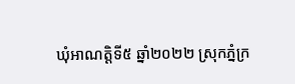ឃុំអាណត្តិទី៥ ឆ្នាំ២០២២ ស្រុកភ្នំក្រ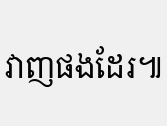វាញផងដែរ៕